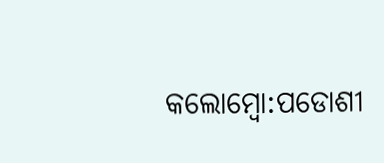କଲୋମ୍ବୋ:ପଡୋଶୀ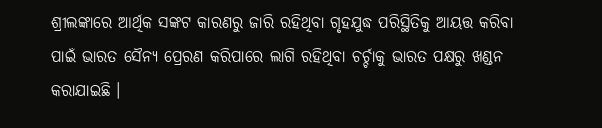ଶ୍ରୀଲଙ୍କାରେ ଆର୍ଥିକ ସଙ୍କଟ କାରଣରୁ ଜାରି ରହିଥିବା ଗୃହଯୁଦ୍ଧ ପରିସ୍ଥିତିକୁ ଆୟତ୍ତ କରିବା ପାଇଁ ଭାରତ ସୈନ୍ୟ ପ୍ରେରଣ କରିପାରେ ଲାଗି ରହିଥିବା ଚର୍ଚ୍ଚାକୁ ଭାରତ ପକ୍ଷରୁ ଖଣ୍ଡନ କରାଯାଇଛି ।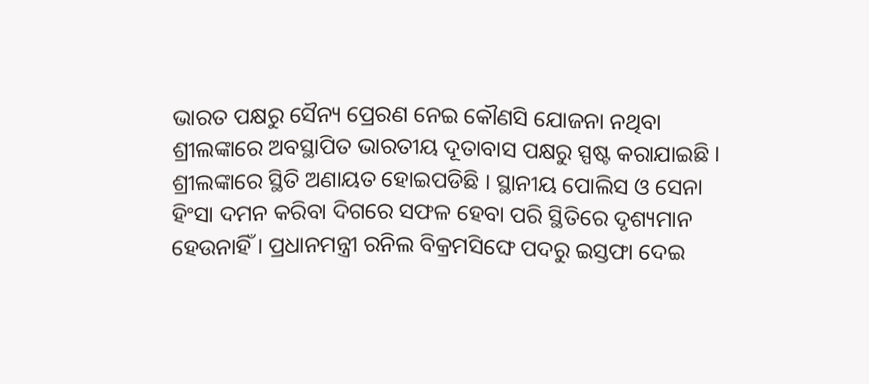ଭାରତ ପକ୍ଷରୁ ସୈନ୍ୟ ପ୍ରେରଣ ନେଇ କୌଣସି ଯୋଜନା ନଥିବା ଶ୍ରୀଲଙ୍କାରେ ଅବସ୍ଥାପିତ ଭାରତୀୟ ଦୂତାବାସ ପକ୍ଷରୁ ସ୍ପଷ୍ଟ କରାଯାଇଛି ।
ଶ୍ରୀଲଙ୍କାରେ ସ୍ଥିତି ଅଣାୟତ ହୋଇପଡିଛି । ସ୍ଥାନୀୟ ପୋଲିସ ଓ ସେନା ହିଂସା ଦମନ କରିବା ଦିଗରେ ସଫଳ ହେବା ପରି ସ୍ଥିତିରେ ଦୃଶ୍ୟମାନ ହେଉନାହିଁ । ପ୍ରଧାନମନ୍ତ୍ରୀ ରନିଲ ବିକ୍ରମସିଙ୍ଘେ ପଦରୁ ଇସ୍ତଫା ଦେଇ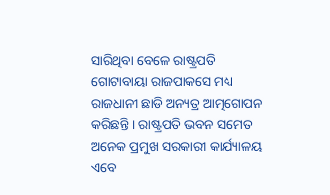ସାରିଥିବା ବେଳେ ରାଷ୍ଟ୍ରପତି ଗୋଟାବାୟା ରାଜପାକସେ ମଧ୍ୟ ରାଜଧାନୀ ଛାଡି ଅନ୍ୟତ୍ର ଆତ୍ମଗୋପନ କରିଛନ୍ତି । ରାଷ୍ଟ୍ରପତି ଭବନ ସମେତ ଅନେକ ପ୍ରମୁଖ ସରକାରୀ କାର୍ଯ୍ୟାଳୟ ଏବେ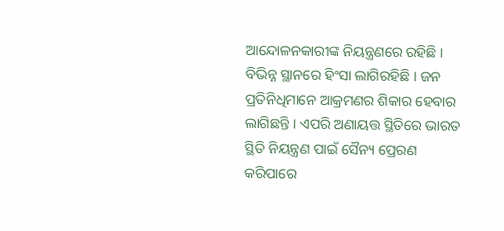ଆନ୍ଦୋଳନକାରୀଙ୍କ ନିୟନ୍ତ୍ରଣରେ ରହିଛି । ବିଭିନ୍ନ ସ୍ଥାନରେ ହିଂସା ଲାଗିରହିଛି । ଜନ ପ୍ରତିନିଧିମାନେ ଆକ୍ରମଣର ଶିକାର ହେବାର ଲାଗିଛନ୍ତି । ଏପରି ଅଣାୟତ୍ତ ସ୍ଥିତିରେ ଭାରତ ସ୍ଥିତି ନିୟନ୍ତ୍ରଣ ପାଇଁ ସୈନ୍ୟ ପ୍ରେରଣ କରିପାରେ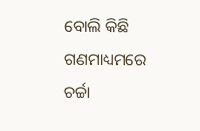ବୋଲି କିଛି ଗଣମାଧ୍ୟମରେ ଚର୍ଚ୍ଚା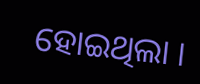ହୋଇଥିଲା ।